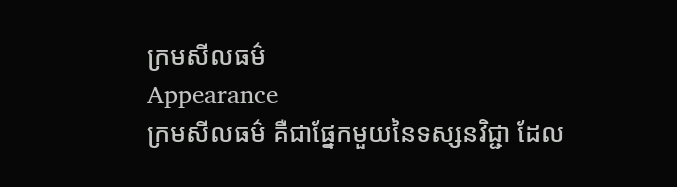ក្រមសីលធម៌
Appearance
ក្រមសីលធម៌ គឺជាផ្នែកមួយនៃទស្សនវិជ្ជា ដែល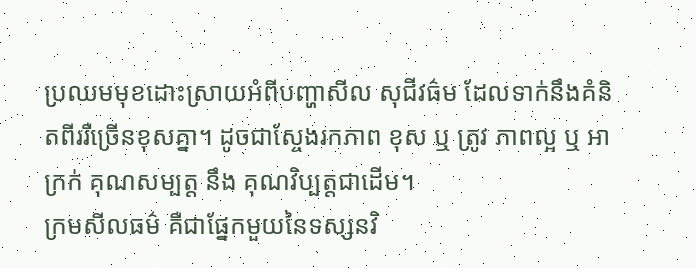ប្រឈមមុខដោះស្រាយអំពីបញ្ហាសីល សុជីវធ៌ម ដែលទាក់នឹងគំនិតពីររឺច្រើនខុសគ្នា។ ដូចជាស្ចែងរកភាព ខុស ឬ ត្រូវ ភាពល្អ ឬ អាក្រក់ គុណសម្បត្ត នឹង គុណវិប្បត្តជាដើម។
ក្រមសីលធម៌ គឺជាផ្នែកមួយនៃទស្សនវិ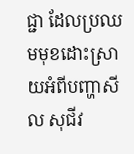ជ្ជា ដែលប្រឈមមុខដោះស្រាយអំពីបញ្ហាសីល សុជីវ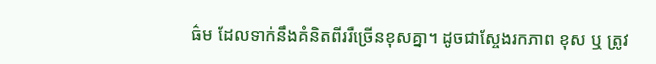ធ៌ម ដែលទាក់នឹងគំនិតពីររឺច្រើនខុសគ្នា។ ដូចជាស្ចែងរកភាព ខុស ឬ ត្រូវ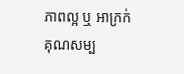ភាពល្អ ឬ អាក្រក់ គុណសម្ប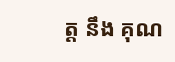ត្ត នឹង គុណ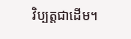វិប្បត្តជាដើម។